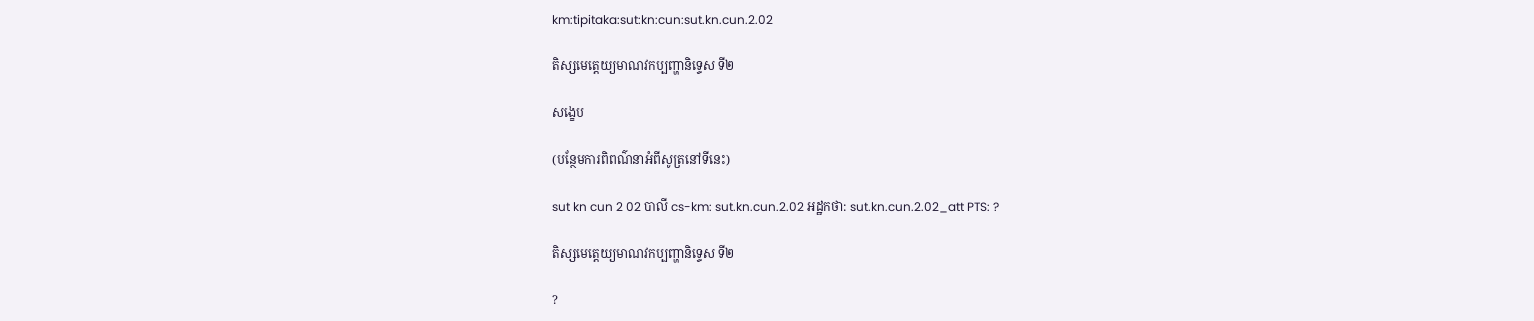km:tipitaka:sut:kn:cun:sut.kn.cun.2.02

តិស្សមេត្តេយ្យមាណវកប្បញ្ហានិទ្ទេស ទី២

សង្ខេប

(បន្ថែមការពិពណ៌នាអំពីសូត្រនៅទីនេះ)

sut kn cun 2 02 បាលី cs-km: sut.kn.cun.2.02 អដ្ឋកថា: sut.kn.cun.2.02_att PTS: ?

តិស្សមេត្តេយ្យមាណវកប្បញ្ហានិទ្ទេស ទី២

?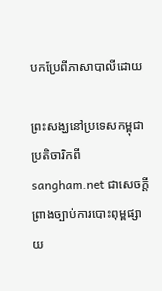បកប្រែពីភាសាបាលីដោយ

ព្រះសង្ឃនៅប្រទេសកម្ពុជា ប្រតិចារិកពី sangham.net ជាសេចក្តីព្រាងច្បាប់ការបោះពុម្ពផ្សាយ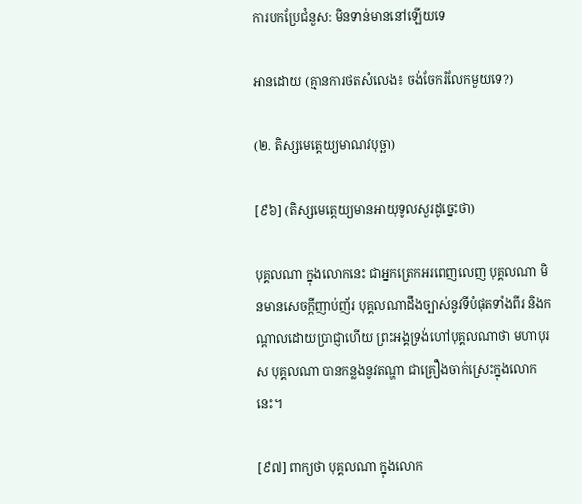ការបកប្រែជំនួស: មិនទាន់មាននៅឡើយទេ

អានដោយ (គ្មានការថតសំលេង៖ ចង់ចែករំលែកមួយទេ?)

(២. តិស្សមេត្តេយ្យមាណវបុច្ឆា)

[៩៦] (តិស្សមេតេ្តយ្យមានអាយុទូលសួរដូច្នេះថា)

បុគ្គលណា ក្នុងលោកនេះ ជាអ្នកត្រេកអរពេញលេញ បុគ្គលណា មិនមានសេចក្តីញាប់ញ័រ បុគ្គលណាដឹងច្បាស់នូវទីបំផុតទាំងពីរ និងកណ្តាលដោយប្រាជ្ញាហើយ ព្រះអង្គទ្រង់ហៅបុគ្គលណាថា មហាបុរស បុគ្គលណា បានកន្លងនូវតណ្ហា ជាគ្រឿងចាក់ស្រេះក្នុងលោកនេះ។

[៩៧] ពាក្យថា បុគ្គលណា ក្នុងលោក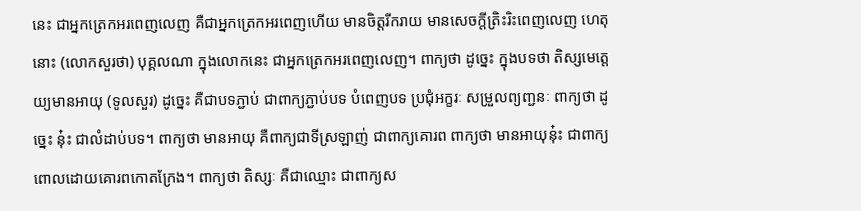នេះ ជាអ្នកត្រេកអរពេញលេញ គឺជាអ្នកត្រេកអរពេញហើយ មានចិត្តរីករាយ មានសេចក្តីត្រិះរិះពេញលេញ ហេតុនោះ (លោកសួរថា) បុគ្គលណា ក្នុងលោកនេះ ជាអ្នកត្រេកអរពេញលេញ។ ពាក្យថា ដូច្នេះ ក្នុងបទថា តិស្សមេត្តេយ្យមានអាយុ (ទូលសួរ) ដូច្នេះ គឺជាបទភ្ជាប់ ជាពាក្យភ្ជាប់បទ បំពេញបទ ប្រជុំអក្ខរៈ សម្រួលព្យញ្ជនៈ ពាក្យថា ដូច្នេះ នុ៎ះ ជាលំដាប់បទ។ ពាក្យថា មានអាយុ គឺពាក្យជាទីស្រឡាញ់ ជាពាក្យគោរព ពាក្យថា មានអាយុនុ៎ះ ជាពាក្យពោលដោយគោរពកោតក្រែង។ ពាក្យថា តិស្សៈ គឺជាឈ្មោះ ជាពាក្យស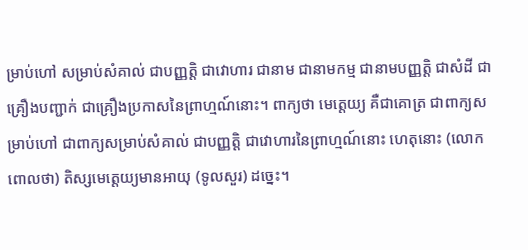ម្រាប់ហៅ សម្រាប់សំគាល់ ជាបញ្ញត្តិ ជាវោហារ ជានាម ជានាមកម្ម ជានាមបញ្ញត្តិ ជាសំដី ជាគ្រឿងបញ្ជាក់ ជាគ្រឿងប្រកាសនៃព្រាហ្មណ៍នោះ។ ពាក្យថា មេត្តេយ្យ គឺជាគោត្រ ជាពាក្យសម្រាប់ហៅ ជាពាក្យសម្រាប់សំគាល់ ជាបញ្ញត្តិ ជាវោហារនៃព្រាហ្មណ៍នោះ ហេតុនោះ (លោកពោលថា) តិស្សមេត្តេយ្យមានអាយុ (ទូលសួរ) ដច្នេះ។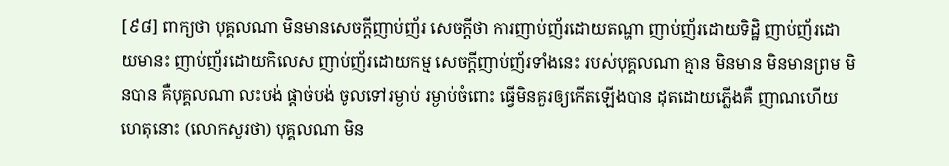[៩៨] ពាក្យថា បុគ្គលណា មិនមានសេចក្តីញាប់ញ័រ សេចក្តីថា ការញាប់ញ័រដោយតណ្ហា ញាប់ញ័រដោយទិដ្ឋិ ញាប់ញ័រដោយមានះ ញាប់ញ័រដោយកិលេស ញាប់ញ័រដោយកម្ម សេចក្តីញាប់ញ័រទាំងនេះ របស់បុគ្គលណា គ្មាន មិនមាន មិនមានព្រម មិនបាន គឺបុគ្គលណា លះបង់ ផ្តាច់បង់ ចូលទៅរម្ងាប់ រម្ងាប់ចំពោះ ធ្វើមិនគួរឲ្យកើតឡើងបាន ដុតដោយភ្លើងគឺ ញាណហើយ ហេតុនោះ (លោកសួរថា) បុគ្គលណា មិន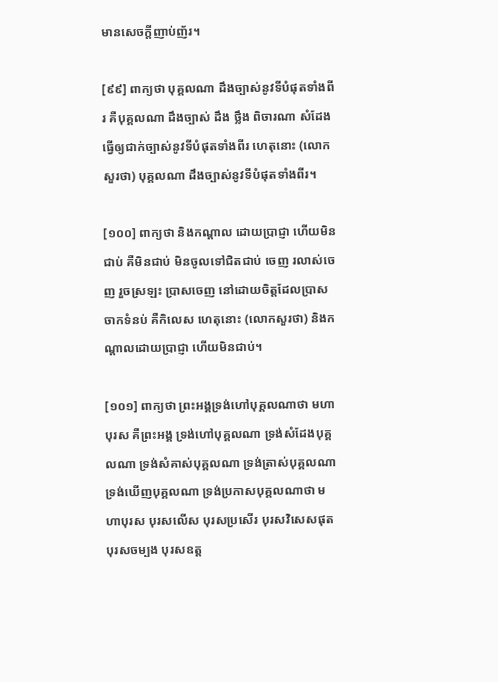មានសេចក្តីញាប់ញ័រ។

[៩៩] ពាក្យថា បុគ្គលណា ដឹងច្បាស់នូវទីបំផុតទាំងពីរ គឺបុគ្គលណា ដឹងច្បាស់ ដឹង ថ្លឹង ពិចារណា សំដែង ធ្វើឲ្យជាក់ច្បាស់នូវទីបំផុតទាំងពីរ ហេតុនោះ (លោកសួរថា) បុគ្គលណា ដឹងច្បាស់នូវទីបំផុតទាំងពីរ។

[១០០] ពាក្យថា និងកណ្តាល ដោយប្រាជ្ញា ហើយមិនជាប់ គឺមិនជាប់ មិនចូលទៅជិតជាប់ ចេញ រលាស់ចេញ រួចស្រឡះ ប្រាសចេញ នៅដោយចិត្តដែលប្រាសចាកទំនប់ គឺកិលេស ហេតុនោះ (លោកសួរថា) និងកណ្តាលដោយប្រាជ្ញា ហើយមិនជាប់។

[១០១] ពាក្យថា ព្រះអង្គទ្រង់ហៅបុគ្គលណាថា មហាបុរស គឺព្រះអង្គ ទ្រង់ហៅបុគ្គលណា ទ្រង់សំដែងបុគ្គលណា ទ្រង់សំគាស់បុគ្គលណា ទ្រង់ត្រាស់បុគ្គលណា ទ្រង់ឃើញបុគ្គលណា ទ្រង់ប្រកាសបុគ្គលណាថា មហាបុរស បុរសលើស បុរសប្រសើរ បុរសវិសេសផុត បុរសចម្បង បុរសឧត្ត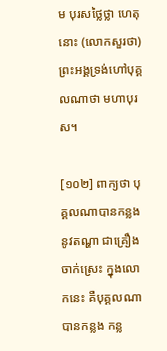ម បុរសថ្លៃថ្លា ហេតុនោះ (លោកសួរថា) ព្រះអង្គទ្រង់ហៅបុគ្គលណាថា មហាបុរស។

[១០២] ពាក្យថា បុគ្គលណាបានកន្លងនូវតណ្ហា ជាគ្រឿងចាក់ស្រេះ ក្នុងលោកនេះ គឺបុគ្គលណា បានកន្លង កន្ល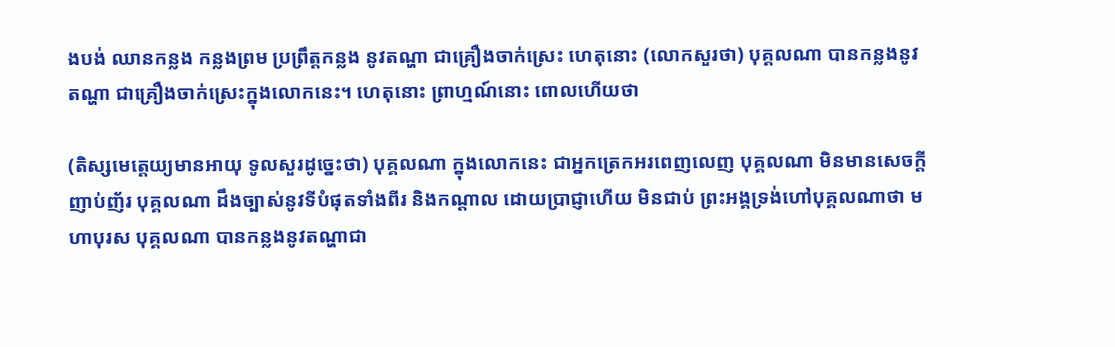ងបង់ ឈានកន្លង កន្លងព្រម ប្រព្រឹត្តកន្លង នូវតណ្ហា ជាគ្រឿងចាក់ស្រេះ ហេតុនោះ (លោកសួរថា) បុគ្គលណា បានកន្លងនូវតណ្ហា ជាគ្រឿងចាក់ស្រេះក្នុងលោកនេះ។ ហេតុនោះ ព្រាហ្មណ៍នោះ ពោលហើយថា

(តិស្សមេត្តេយ្យមានអាយុ ទូលសួរដូច្នេះថា) បុគ្គលណា ក្នុងលោកនេះ ជាអ្នកត្រេកអរពេញលេញ បុគ្គលណា មិនមានសេចក្តីញាប់ញ័រ បុគ្គលណា ដឹងច្បាស់នូវទីបំផុតទាំងពីរ និងកណ្តាល ដោយប្រាជ្ញាហើយ មិនជាប់ ព្រះអង្គទ្រង់ហៅបុគ្គលណាថា មហាបុរស បុគ្គលណា បានកន្លងនូវតណ្ហាជា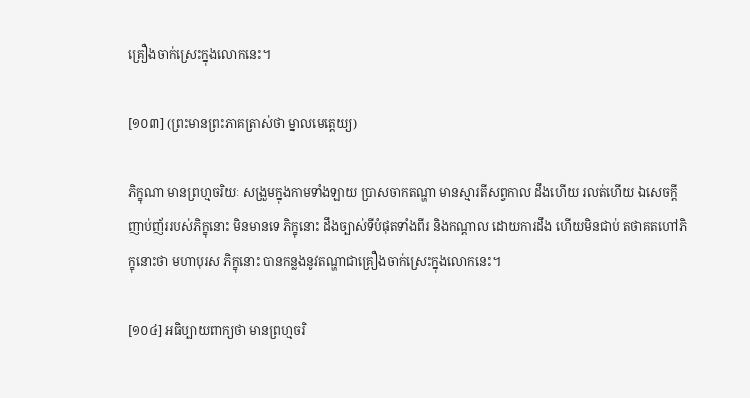គ្រឿងចាក់ស្រេះក្នុងលោកនេះ។

[១០៣] (ព្រះមានព្រះភាគត្រាស់ថា ម្នាលមេត្តេយ្យ)

ភិក្ខុណា មានព្រហ្មចរិយៈ សង្រួមក្នុងកាមទាំងឡាយ ប្រាសចាកតណ្ហា មានស្មារតីសព្វកាល ដឹងហើយ រលត់ហើយ ឯសេចក្តីញាប់ញ័ររបស់ភិក្ខុនោះ មិនមានទេ ភិក្ខុនោះ ដឹងច្បាស់ទីបំផុតទាំងពីរ និងកណ្តាល ដោយការដឹង ហើយមិនជាប់ តថាគតហៅភិក្ខុនោះថា មហាបុរស ភិក្ខុនោះ បានកន្លងនូវតណ្ហាជាគ្រឿងចាក់ស្រេះក្នុងលោកនេះ។

[១០៤] អធិប្បាយពាក្យថា មានព្រហ្មចរិ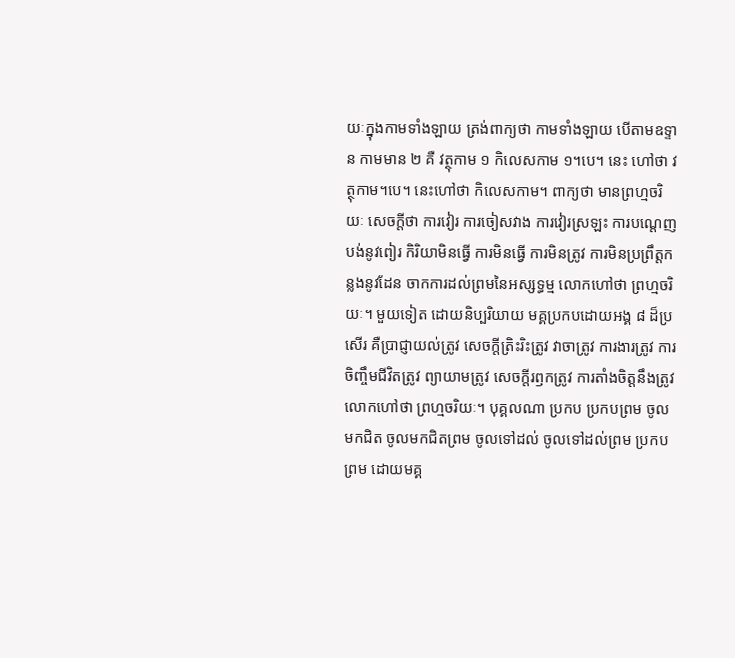យៈក្នុងកាមទាំងឡាយ ត្រង់ពាក្យថា កាមទាំងឡាយ បើតាមឧទ្ទាន កាមមាន ២ គឺ វត្ថុកាម ១ កិលេសកាម ១។បេ។ នេះ ហៅថា វត្ថុកាម។បេ។ នេះហៅថា កិលេសកាម។ ពាក្យថា មានព្រហ្មចរិយៈ សេចក្តីថា ការវៀរ ការចៀសវាង ការវៀរស្រឡះ ការបណ្តេញបង់នូវពៀរ កិរិយាមិនធ្វើ ការមិនធ្វើ ការមិនត្រូវ ការមិនប្រព្រឹត្តកន្លងនូវដែន ចាកការដល់ព្រមនៃអស្សទ្ធម្ម លោកហៅថា ព្រហ្មចរិយៈ។ មួយទៀត ដោយនិប្បរិយាយ មគ្គប្រកបដោយអង្គ ៨ ដ៏ប្រសើរ គឺប្រាជ្ញាយល់ត្រូវ សេចក្តីត្រិះរិះត្រូវ វាចាត្រូវ ការងារត្រូវ ការចិញ្ចឹមជីវិតត្រូវ ព្យាយាមត្រូវ សេចក្តីរឭកត្រូវ ការតាំងចិត្តនឹងត្រូវ លោកហៅថា ព្រហ្មចរិយៈ។ បុគ្គលណា ប្រកប ប្រកបព្រម ចូលមកជិត ចូលមកជិតព្រម ចូលទៅដល់ ចូលទៅដល់ព្រម ប្រកបព្រម ដោយមគ្គ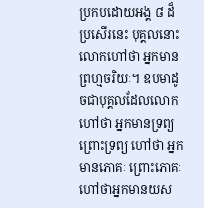ប្រកបដោយអង្គ ៨ ដ៏ប្រសើរនេះ បុគ្គលនោះ លោកហៅថា អ្នកមានព្រហ្មចរិយៈ។ ឧបមាដូចជាបុគ្គលដែលលោកហៅថា អ្នកមានទ្រព្យ ព្រោះទ្រព្យ ហៅថា អ្នកមានភោគៈ ព្រោះភោគៈ ហៅថាអ្នកមានយស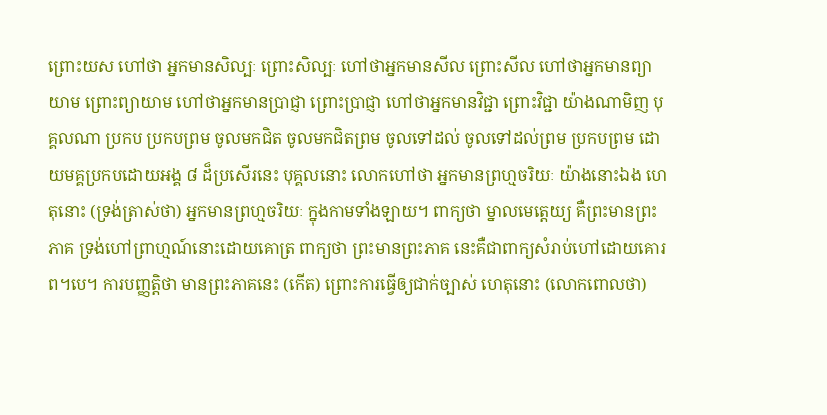ព្រោះយស ហៅថា អ្នកមានសិល្បៈ ព្រោះសិល្បៈ ហៅថាអ្នកមានសីល ព្រោះសីល ហៅថាអ្នកមានព្យាយាម ព្រោះព្យាយាម ហៅថាអ្នកមានប្រាជ្ញា ព្រោះប្រាជ្ញា ហៅថាអ្នកមានវិជ្ជា ព្រោះវិជ្ជា យ៉ាងណាមិញ បុគ្គលណា ប្រកប ប្រកបព្រម ចូលមកជិត ចូលមកជិតព្រម ចូលទៅដល់ ចូលទៅដល់ព្រម ប្រកបព្រម ដោយមគ្គប្រកបដោយអង្គ ៨ ដ៏ប្រសើរនេះ បុគ្គលនោះ លោកហៅថា អ្នកមានព្រហ្មចរិយៈ យ៉ាងនោះឯង ហេតុនោះ (ទ្រង់ត្រាស់ថា) អ្នកមានព្រហ្មចរិយៈ ក្នុងកាមទាំងឡាយ។ ពាក្យថា ម្នាលមេត្តេយ្យ គឺព្រះមានព្រះភាគ ទ្រង់ហៅព្រាហ្មណ៍នោះដោយគោត្រ ពាក្យថា ព្រះមានព្រះភាគ នេះគឺជាពាក្យសំរាប់ហៅដោយគោរព។បេ។ ការបញ្ញតិ្តថា មានព្រះភាគនេះ (កើត) ព្រោះការធ្វើឲ្យជាក់ច្បាស់ ហេតុនោះ (លោកពោលថា)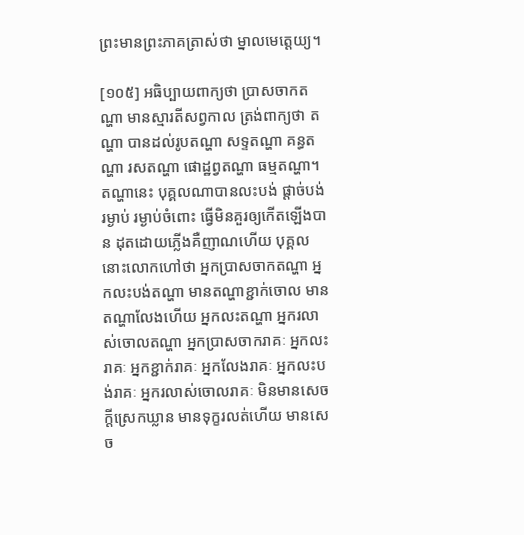ព្រះមានព្រះភាគត្រាស់ថា ម្នាលមេត្តេយ្យ។

[១០៥] អធិប្បាយពាក្យថា ប្រាសចាកតណ្ហា មានស្មារតីសព្វកាល ត្រង់ពាក្យថា តណ្ហា បានដល់រូបតណ្ហា សទ្ទតណ្ហា គន្ធតណ្ហា រសតណ្ហា ផោដ្ឋព្វតណ្ហា ធម្មតណ្ហា។ តណ្ហានេះ បុគ្គលណាបានលះបង់ ផ្តាច់បង់ រម្ងាប់ រម្ងាប់ចំពោះ ធ្វើមិនគួរឲ្យកើតឡើងបាន ដុតដោយភ្លើងគឺញាណហើយ បុគ្គលនោះលោកហៅថា អ្នកប្រាសចាកតណ្ហា អ្នកលះបង់តណ្ហា មានតណ្ហាខ្ជាក់ចោល មានតណ្ហាលែងហើយ អ្នកលះតណ្ហា អ្នករលាស់ចោលតណ្ហា អ្នកប្រាសចាករាគៈ អ្នកលះរាគៈ អ្នកខ្ជាក់រាគៈ អ្នកលែងរាគៈ អ្នកលះបង់រាគៈ អ្នករលាស់ចោលរាគៈ មិនមានសេចក្តីស្រេកឃ្លាន មានទុក្ខរលត់ហើយ មានសេច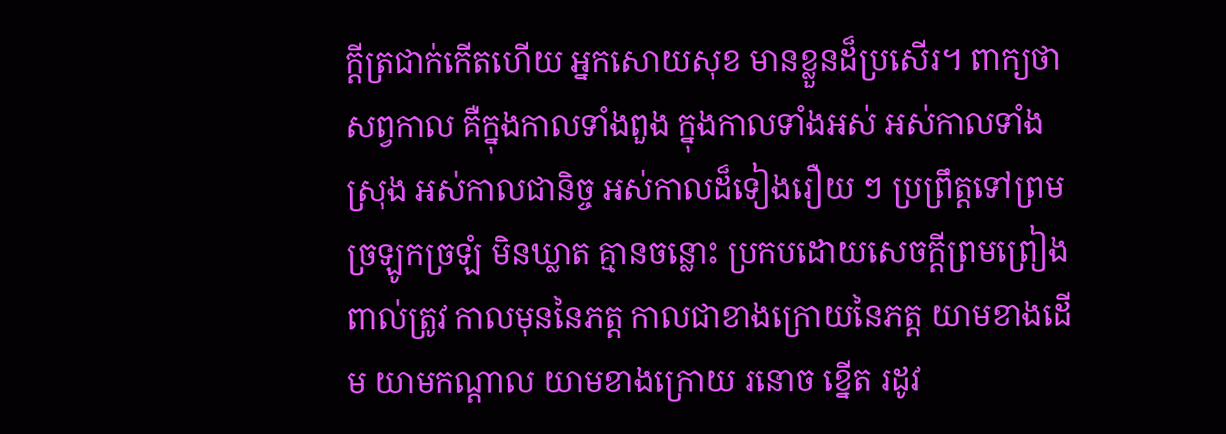ក្តីត្រជាក់កើតហើយ អ្នកសោយសុខ មានខ្លួនដ៏ប្រសើរ។ ពាក្យថា សព្វកាល គឺក្នុងកាលទាំងពួង ក្នុងកាលទាំងអស់ អស់កាលទាំងស្រុង អស់កាលជានិច្ច អស់កាលដ៏ទៀងរឿយ ៗ ប្រព្រឹត្តទៅព្រម ច្រឡូកច្រឡំ មិនឃ្លាត គ្មានចន្លោះ ប្រកបដោយសេចក្តីព្រមព្រៀង ពាល់ត្រូវ កាលមុននៃភត្ត កាលជាខាងក្រោយនៃភត្ត យាមខាងដើម យាមកណ្តាល យាមខាងក្រោយ រនោច ខ្នើត រដូវ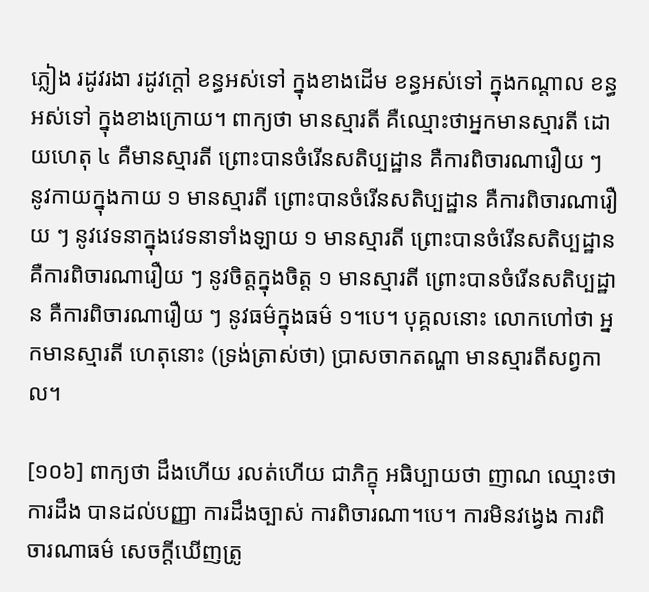ភ្លៀង រដូវរងា រដូវក្តៅ ខន្ធអស់ទៅ ក្នុងខាងដើម ខន្ធអស់ទៅ ក្នុងកណ្តាល ខន្ធអស់ទៅ ក្នុងខាងក្រោយ។ ពាក្យថា មានស្មារតី គឺឈ្មោះថាអ្នកមានស្មារតី ដោយហេតុ ៤ គឺមានស្មារតី ព្រោះបានចំរើនសតិប្បដ្ឋាន គឺការពិចារណារឿយ ៗ នូវកាយក្នុងកាយ ១ មានស្មារតី ព្រោះបានចំរើនសតិប្បដ្ឋាន គឺការពិចារណារឿយ ៗ នូវវេទនាក្នុងវេទនាទាំងឡាយ ១ មានស្មារតី ព្រោះបានចំរើនសតិប្បដ្ឋាន គឺការពិចារណារឿយ ៗ នូវចិត្តក្នុងចិត្ត ១ មានស្មារតី ព្រោះបានចំរើនសតិប្បដ្ឋាន គឺការពិចារណារឿយ ៗ នូវធម៌ក្នុងធម៌ ១។បេ។ បុគ្គលនោះ លោកហៅថា អ្នកមានស្មារតី ហេតុនោះ (ទ្រង់ត្រាស់ថា) ប្រាសចាកតណ្ហា មានស្មារតីសព្វកាល។

[១០៦] ពាក្យថា ដឹងហើយ រលត់ហើយ ជាភិក្ខុ អធិប្បាយថា ញាណ ឈ្មោះថា ការដឹង បានដល់បញ្ញា ការដឹងច្បាស់ ការពិចារណា។បេ។ ការមិនវង្វេង ការពិចារណាធម៌ សេចក្តីឃើញត្រូ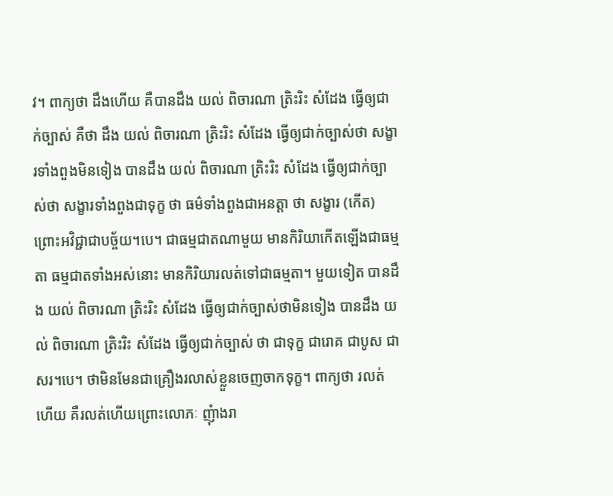វ។ ពាក្យថា ដឹងហើយ គឺបានដឹង យល់ ពិចារណា ត្រិះរិះ សំដែង ធ្វើឲ្យជាក់ច្បាស់ គឺថា ដឹង យល់ ពិចារណា ត្រិះរិះ សំដែង ធ្វើឲ្យជាក់ច្បាស់ថា សង្ខារទាំងពួងមិនទៀង បានដឹង យល់ ពិចារណា ត្រិះរិះ សំដែង ធ្វើឲ្យជាក់ច្បាស់ថា សង្ខារទាំងពួងជាទុក្ខ ថា ធម៌ទាំងពួងជាអនត្តា ថា សង្ខារ (កើត) ព្រោះអវិជ្ជាជាបច្ច័យ។បេ។ ជាធម្មជាតណាមួយ មានកិរិយាកើតឡើងជាធម្មតា ធម្មជាតទាំងអស់នោះ មានកិរិយារលត់ទៅជាធម្មតា។ មួយទៀត បានដឹង យល់ ពិចារណា ត្រិះរិះ សំដែង ធ្វើឲ្យជាក់ច្បាស់ថាមិនទៀង បានដឹង យល់ ពិចារណា ត្រិះរិះ សំដែង ធ្វើឲ្យជាក់ច្បាស់ ថា ជាទុក្ខ ជារោគ ជាបូស ជាសរ។បេ។ ថាមិនមែនជាគ្រឿងរលាស់ខ្លួនចេញចាកទុក្ខ។ ពាក្យថា រលត់ហើយ គឺរលត់ហើយព្រោះលោភៈ ញុំាងរា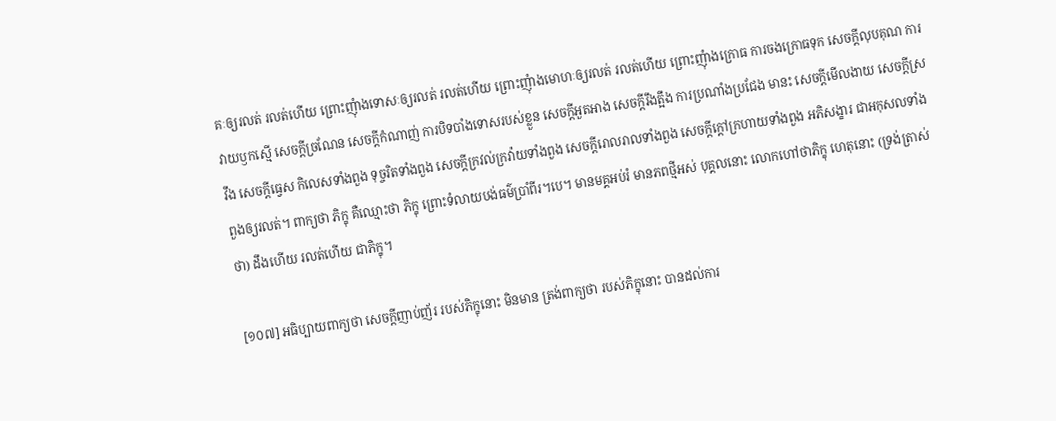គៈឲ្យរលត់ រលត់ហើយ ព្រោះញុំាងទោសៈឲ្យរលត់ រលត់ហើយ ព្រោះញុំាងមោហៈឲ្យរលត់ រលត់ហើយ ព្រោះញុំាងក្រោធ ការចងក្រោធទុក សេចក្តីលុបគុណ ការវាយឫកស្មើ សេចក្តីច្រណែន សេចក្តីកំណាញ់ ការបិទបាំងទោសរបស់ខ្លួន សេចក្តីអួតអាង សេចក្តីរឹងត្អឹង ការប្រណាំងប្រជែង មានះ សេចក្តីមើលងាយ សេចក្តីស្រវឹង សេចក្តីធ្វេស កិលេសទាំងពួង ទុច្ចរិតទាំងពួង សេចក្តីក្រវល់ក្រវ៉ាយទាំងពួង សេចក្តីរោលរាលទាំងពួង សេចក្តីក្តៅក្រហាយទាំងពួង អភិសង្ខារ ជាអកុសលទាំងពួងឲ្យរលត់។ ពាក្យថា ភិក្ខុ គឺឈ្មោះថា ភិក្ខុ ព្រោះទំលាយបង់ធម៌ប្រាំពីរ។បេ។ មានមគ្គអប់រំ មានភពថ្មីអស់ បុគ្គលនោះ លោកហៅថាភិក្ខុ ហេតុនោះ (ទ្រង់ត្រាស់ថា) ដឹងហើយ រលត់ហើយ ជាភិក្ខុ។

[១០៧] អធិប្បាយពាក្យថា សេចក្តីញាប់ញ័រ របស់ភិក្ខុនោះ មិនមាន ត្រង់ពាក្យថា របស់ភិក្ខុនោះ បានដល់ការ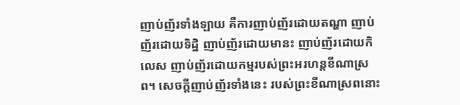ញាប់ញ័រទាំងឡាយ គឺការញាប់ញ័រដោយតណ្ហា ញាប់ញ័រដោយទិដ្ឋិ ញាប់ញ័រដោយមានះ ញាប់ញ័រដោយកិលេស ញាប់ញ័រដោយកម្មរបស់ព្រះអរហន្តខីណាស្រព។ សេចក្តីញាប់ញ័រទាំងនេះ របស់ព្រះខីណាស្រពនោះ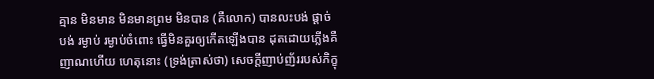គ្មាន មិនមាន មិនមានព្រម មិនបាន (គឺលោក) បានលះបង់ ផ្តាច់បង់ រម្ងាប់ រម្ងាប់ចំពោះ ធ្វើមិនគួរឲ្យកើតឡើងបាន ដុតដោយភ្លើងគឺញាណហើយ ហេតុនោះ (ទ្រង់ត្រាស់ថា) សេចក្តីញាប់ញ័ររបស់ភិក្ខុ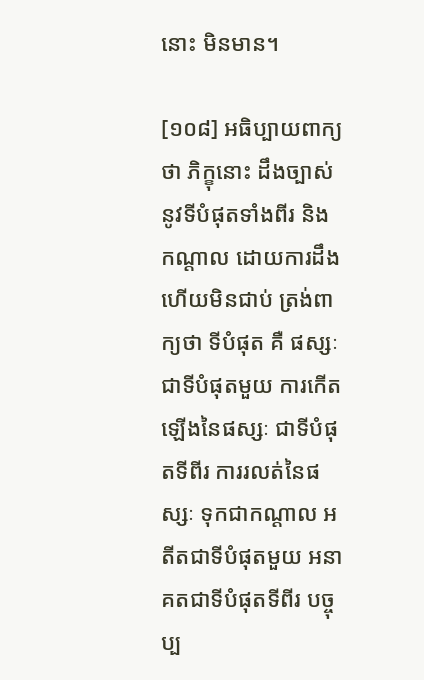នោះ មិនមាន។

[១០៨] អធិប្បាយពាក្យថា ភិក្ខុនោះ ដឹងច្បាស់នូវទីបំផុតទាំងពីរ និងកណ្តាល ដោយការដឹង ហើយមិនជាប់ ត្រង់ពាក្យថា ទីបំផុត គឺ ផស្សៈជាទីបំផុតមួយ ការកើតឡើងនៃផស្សៈ ជាទីបំផុតទីពីរ ការរលត់នៃផស្សៈ ទុកជាកណ្តាល អតីតជាទីបំផុតមួយ អនាគតជាទីបំផុតទីពីរ បច្ចុប្ប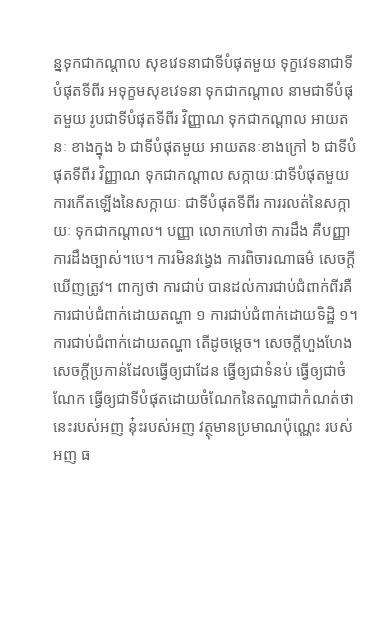ន្នទុកជាកណ្តាល សុខវេទនាជាទីបំផុតមួយ ទុក្ខវេទនាជាទីបំផុតទីពីរ អទុក្ខមសុខវេទនា ទុកជាកណ្តាល នាមជាទីបំផុតមួយ រូបជាទីបំផុតទីពីរ វិញ្ញាណ ទុកជាកណ្តាល អាយតនៈ ខាងក្នុង ៦ ជាទីបំផុតមួយ អាយតនៈខាងក្រៅ ៦ ជាទីបំផុតទីពីរ វិញ្ញាណ ទុកជាកណ្តាល សក្កាយៈជាទីបំផុតមួយ ការកើតឡើងនៃសក្កាយៈ ជាទីបំផុតទីពីរ ការរលត់នៃសក្កាយៈ ទុកជាកណ្តាល។ បញ្ញា លោកហៅថា ការដឹង គឺបញ្ញា ការដឹងច្បាស់។បេ។ ការមិនវង្វេង ការពិចារណាធម៌ សេចក្តីឃើញត្រូវ។ ពាក្យថា ការជាប់ បានដល់ការជាប់ជំពាក់ពីរគឺ ការជាប់ជំពាក់ដោយតណ្ហា ១ ការជាប់ជំពាក់ដោយទិដ្ឋិ ១។ ការជាប់ជំពាក់ដោយតណ្ហា តើដូចម្តេច។ សេចក្តីហួងហែង សេចក្តីប្រកាន់ដែលធ្វើឲ្យជាដែន ធ្វើឲ្យជាទំនប់ ធ្វើឲ្យជាចំណែក ធ្វើឲ្យជាទីបំផុតដោយចំណែកនៃតណ្ហាជាកំណត់ថា នេះរបស់អញ នុ៎ះរបស់អញ វត្ថុមានប្រមាណប៉ុណ្ណេះ របស់អញ ធ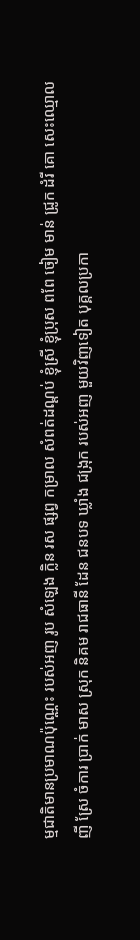ម្មជាតិមានប្រមាណប៉ុណ្ណេះ របស់អញ រូប សំឡេង ក្លិន រស ផ្សព្វ កម្រាល សំពត់ដណ្តប់ ខ្ញុំស្រី ខ្ញុំប្រុស ពពែ ចៀម មាន់ ជ្រូក ដំរី គោ សេះឈ្មោល ញី ស្រែ ចំការ ប្រាក់ មាស ស្រុក និគម រាជធានី ដែន ជនបទ ឃ្លាំង ជង្រុក របស់អញ មួយវិញទៀត បុគ្គលប្រកា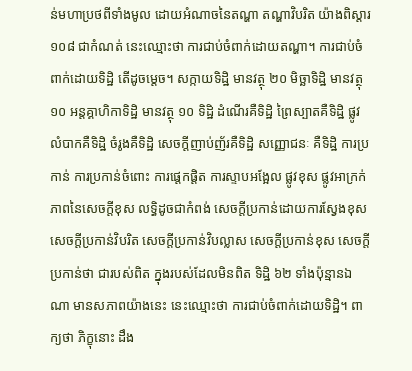ន់មហាប្រថពីទាំងមូល ដោយអំណាចនៃតណ្ហា តណ្ហាវិបរិត យ៉ាងពិស្តារ ១០៨ ជាកំណត់ នេះឈ្មោះថា ការជាប់ចំពាក់ដោយតណ្ហា។ ការជាប់ចំពាក់ដោយទិដ្ឋិ តើដូចម្តេច។ សក្កាយទិដ្ឋិ មានវត្ថុ ២០ មិច្ឆាទិដ្ឋិ មានវត្ថុ ១០ អន្តគ្គាហិកាទិដ្ឋិ មានវត្ថុ ១០ ទិដ្ឋិ ដំណើរគឺទិដ្ឋិ ព្រៃស្បាតគឺទិដ្ឋិ ផ្លូវលំបាកគឺទិដ្ឋិ ចំរូងគឺទិដ្ឋិ សេចក្តីញាប់ញ័រគឺទិដ្ឋិ សញ្ញោជនៈ គឺទិដ្ឋិ ការប្រកាន់ ការប្រកាន់ចំពោះ ការផ្តេកផ្តិត ការស្ទាបអង្អែល ផ្លូវខុស ផ្លូវអាក្រក់ ភាពនៃសេចក្តីខុស លទ្ធិដូចជាកំពង់ សេចក្តីប្រកាន់ដោយការស្វែងខុស សេចក្តីប្រកាន់វិបរិត សេចក្តីប្រកាន់វិបល្លាស សេចក្តីប្រកាន់ខុស សេចក្តីប្រកាន់ថា ជារបស់ពិត ក្នុងរបស់ដែលមិនពិត ទិដ្ឋិ ៦២ ទាំងប៉ុន្មានឯណា មានសភាពយ៉ាងនេះ នេះឈ្មោះថា ការជាប់ចំពាក់ដោយទិដ្ឋិ។ ពាក្យថា ភិក្ខុនោះ ដឹង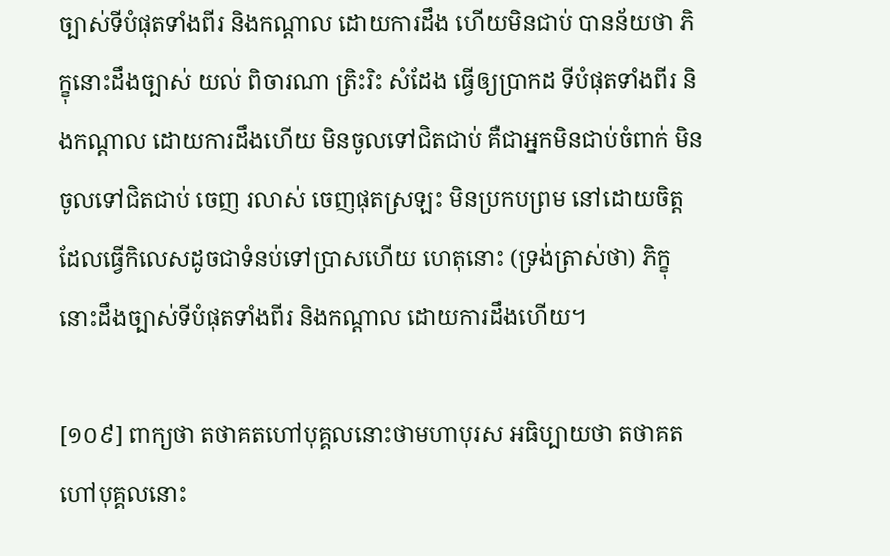ច្បាស់ទីបំផុតទាំងពីរ និងកណ្តាល ដោយការដឹង ហើយមិនជាប់ បានន័យថា ភិក្ខុនោះដឹងច្បាស់ យល់ ពិចារណា ត្រិះរិះ សំដែង ធ្វើឲ្យប្រាកដ ទីបំផុតទាំងពីរ និងកណ្តាល ដោយការដឹងហើយ មិនចូលទៅជិតជាប់ គឺជាអ្នកមិនជាប់ចំពាក់ មិនចូលទៅជិតជាប់ ចេញ រលាស់ ចេញផុតស្រឡះ មិនប្រកបព្រម នៅដោយចិត្តដែលធ្វើកិលេសដូចជាទំនប់ទៅប្រាសហើយ ហេតុនោះ (ទ្រង់ត្រាស់ថា) ភិក្ខុនោះដឹងច្បាស់ទីបំផុតទាំងពីរ និងកណ្តាល ដោយការដឹងហើយ។

[១០៩] ពាក្យថា តថាគតហៅបុគ្គលនោះថាមហាបុរស អធិប្បាយថា តថាគត ហៅបុគ្គលនោះ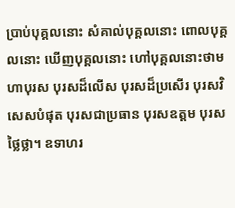ប្រាប់បុគ្គលនោះ សំគាល់បុគ្គលនោះ ពោលបុគ្គលនោះ ឃើញបុគ្គលនោះ ហៅបុគ្គលនោះថាមហាបុរស បុរសដ៏លើស បុរសដ៏ប្រសើរ បុរសវិសេសបំផុត បុរសជាប្រធាន បុរសឧត្តម បុរសថ្លៃថ្លា។ ឧទាហរ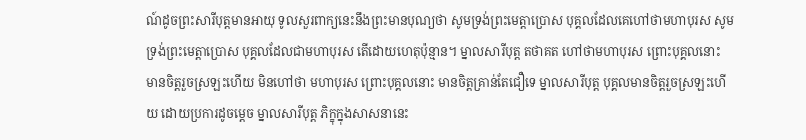ណ៍ដូចព្រះសារីបុត្តមានអាយុ ទូលសួរពាក្យនេះនឹងព្រះមានបុណ្យថា សូមទ្រង់ព្រះមេត្តាប្រោស បុគ្គលដែលគេហៅថាមហាបុរស សូមទ្រង់ព្រះមេត្តាប្រោស បុគ្គលដែលជាមហាបុរស តើដោយហេតុប៉ុន្មាន។ ម្នាលសារីបុត្ត តថាគត ហៅថាមហាបុរស ព្រោះបុគ្គលនោះ មានចិត្តរួចស្រឡះហើយ មិនហៅថា មហាបុរស ព្រោះបុគ្គលនោះ មានចិត្តគ្រាន់តែជឿទេ ម្នាលសារីបុត្ត បុគ្គលមានចិត្តរួចស្រឡះហើយ ដោយប្រការដូចម្តេច ម្នាលសារីបុត្ត ភិក្ខុក្នុងសាសនានេះ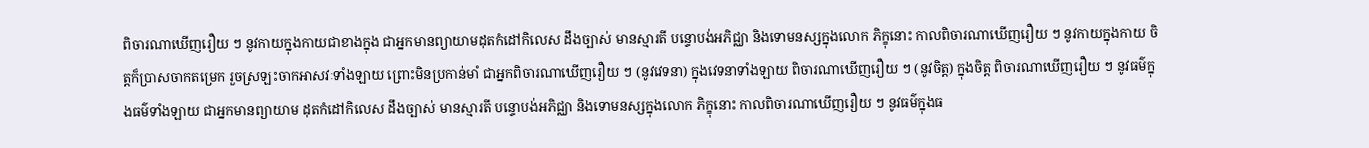ពិចារណាឃើញរឿយ ៗ នូវកាយក្នុងកាយជាខាងក្នុង ជាអ្នកមានព្យាយាមដុតកំដៅកិលេស ដឹងច្បាស់ មានស្មារតី បន្ទោបង់អភិជ្ឈា និងទោមនស្សក្នុងលោក ភិក្ខុនោះ កាលពិចារណាឃើញរឿយ ៗ នូវកាយក្នុងកាយ ចិត្តក៏ប្រាសចាកតម្រេក រួចស្រឡះចាកអាសវៈទាំងឡាយ ព្រោះមិនប្រកាន់មាំ ជាអ្នកពិចារណាឃើញរឿយ ៗ (នូវវេទនា) ក្នុងវេទនាទាំងឡាយ ពិចារណាឃើញរឿយ ៗ (នូវចិត្ត) ក្នុងចិត្ត ពិចារណាឃើញរឿយ ៗ នូវធម៌ក្នុងធម៌ទាំងឡាយ ជាអ្នកមានព្យាយាម ដុតកំដៅកិលេស ដឹងច្បាស់ មានស្មារតី បន្ទោបង់អភិជ្ឈា និងទោមនស្សក្នុងលោក ភិក្ខុនោះ កាលពិចារណាឃើញរឿយ ៗ នូវធម៌ក្នុងធ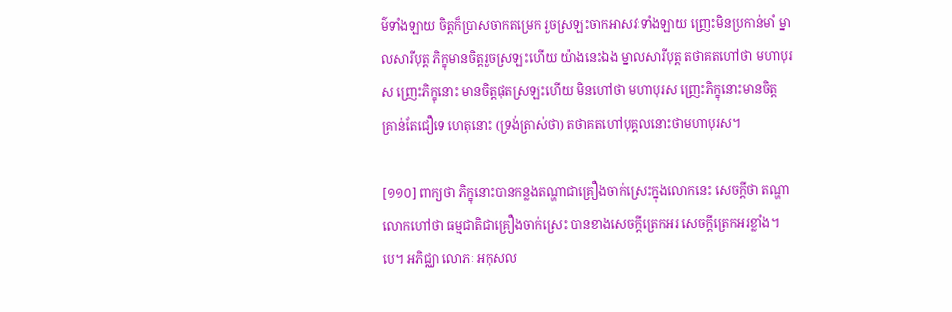ម៌ទាំងឡាយ ចិត្តក៏ប្រាសចាកតម្រេក រួចស្រឡះចាកអាសវៈទាំងឡាយ ញ្រេះមិនប្រកាន់មាំ ម្នាលសារីបុត្ត ភិក្ខុមានចិត្តរួចស្រឡះហើយ យ៉ាងនេះឯង ម្នាលសារីបុត្ត តថាគតហៅថា មហាបុរស ញ្រេះភិក្ខុនោះ មានចិត្តផុតស្រឡះហើយ មិនហៅថា មហាបុរស ញ្រេះភិក្ខុនោះមានចិត្តគ្រាន់តែជឿទេ ហេតុនោះ (ទ្រង់ត្រាស់ថា) តថាគតហៅបុគ្គលនោះថាមហាបុរស។

[១១០] ពាក្យថា ភិក្ខុនោះបានកន្លងតណ្ហាជាគ្រឿងចាក់ស្រេះក្នុងលោកនេះ សេចក្តីថា តណ្ហា លោកហៅថា ធម្មជាតិជាគ្រឿងចាក់ស្រេះ បានខាងសេចក្តីត្រេកអរ សេចក្តីត្រេកអរខ្លាំង។បេ។ អភិជ្ឈា លោភៈ អកុសល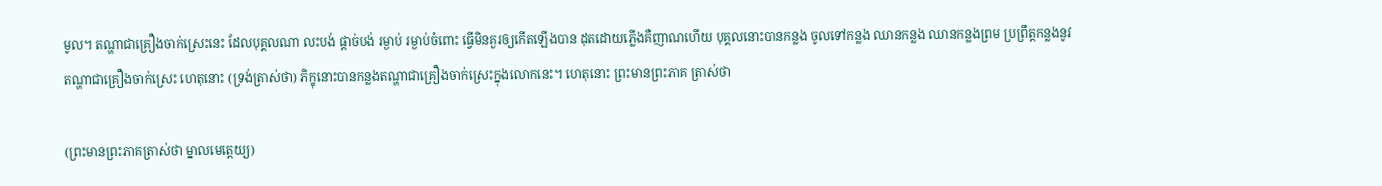មូល។ តណ្ហាជាគ្រឿងចាក់ស្រេះនេះ ដែលបុគ្គលណា លះបង់ ផ្តាច់បង់ រម្ងាប់ រម្ងាប់ចំពោះ ធ្វើមិនគួរឲ្យកើតឡើងបាន ដុតដោយភ្លើងគឺញាណហើយ បុគ្គលនោះបានកន្លង ចូលទៅកន្លង ឈានកន្លង ឈានកន្លងព្រម ប្រព្រឹត្តកន្លងនូវតណ្ហាជាគ្រឿងចាក់ស្រេះ ហេតុនោះ (ទ្រង់ត្រាស់ថា) ភិក្ខុនោះបានកន្លងតណ្ហាជាគ្រឿងចាក់ស្រេះក្នុងលោកនេះ។ ហេតុនោះ ព្រះមានព្រះភាគ ត្រាស់ថា

(ព្រះមានព្រះភាគត្រាស់ថា ម្នាលមេត្តេយ្យ)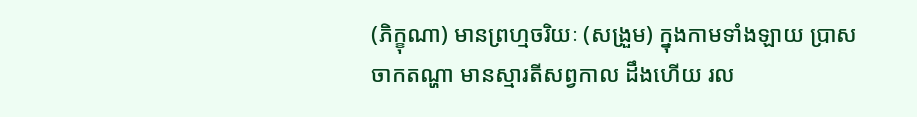(ភិក្ខុណា) មានព្រហ្មចរិយៈ (សង្រួម) ក្នុងកាមទាំងឡាយ ប្រាសចាកតណ្ហា មានស្មារតីសព្វកាល ដឹងហើយ រល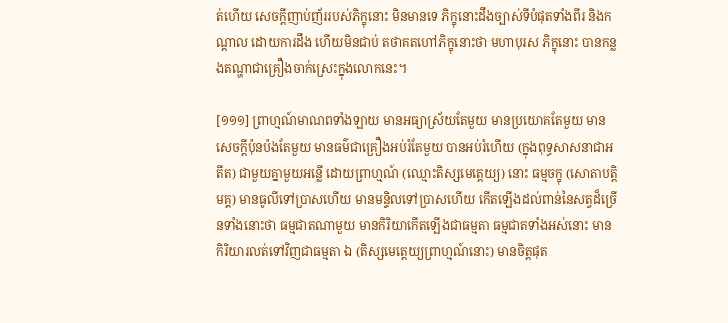ត់ហើយ សេចក្តីញាប់ញ័ររបស់ភិក្ខុនោះ មិនមានទេ ភិក្ខុនោះដឹងច្បាស់ទីបំផុតទាំងពីរ និងកណ្តាល ដោយការដឹង ហើយមិនជាប់ តថាគតហៅភិក្ខុនោះថា មហាបុរស ភិក្ខុនោះ បានកន្លងតណ្ហាជាគ្រឿងចាក់ស្រេះក្នុងលោកនេះ។

[១១១] ព្រាហ្មណ៍មាណពទាំងឡាយ មានអធ្យាស្រ័យតែមួយ មានប្រយោគតែមួយ មានសេចក្តីប៉ុនប៉ងតែមួយ មានធម៌ជាគ្រឿងអប់រំតែមួយ បានអប់រំហើយ (ក្នុងពុទ្ធសាសនាជាអតីត) ជាមួយគ្នាមួយអន្លើ ដោយព្រាហ្មណ៍ (ឈ្មោះតិស្សមេត្តេយ្យ) នោះ ធម្មចក្ខុ (សោតាបត្តិមគ្គ) មានធូលីទៅប្រាសហើយ មានមន្ទិលទៅប្រាសហើយ កើតឡើងដល់ពាន់នៃសត្វដ៏ច្រើនទាំងនោះថា ធម្មជាតណាមួយ មានកិរិយាកើតឡើងជាធម្មតា ធម្មជាតទាំងអស់នោះ មានកិរិយារលត់ទៅវិញជាធម្មតា ឯ (តិស្សមេត្តេយ្យព្រាហ្មណ៍នោះ) មានចិត្តផុត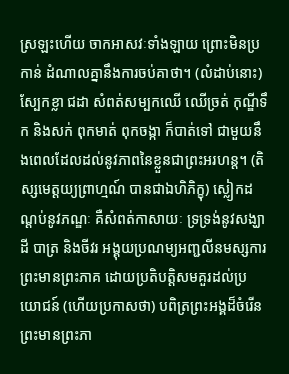ស្រឡះហើយ ចាកអាសវៈទាំងឡាយ ព្រោះមិនប្រកាន់ ដំណាលគ្នានឹងការចប់គាថា។ (លំដាប់នោះ) ស្បែកខ្លា ជដា សំពត់សម្បកឈើ ឈើច្រត់ កុណ្ឌីទឹក និងសក់ ពុកមាត់ ពុកចង្កា ក៏បាត់ទៅ ជាមួយនឹងពេលដែលដល់នូវភាពនៃខ្លួនជាព្រះអរហន្ត។ (តិស្សមេត្តយ្យព្រាហ្មណ៍ បានជាឯហិភិក្ខុ) ស្លៀកដណ្តប់នូវភណ្ឌៈ គឺសំពត់កាសាយៈ ទ្រទ្រង់នូវសង្ឃាដី បាត្រ និងចីវរ អង្គុយប្រណម្យអញ្ជលីនមស្សការព្រះមានព្រះភាគ ដោយប្រតិបត្តិសមគួរដល់ប្រយោជន៍ (ហើយប្រកាសថា) បពិត្រព្រះអង្គដ៏ចំរើន ព្រះមានព្រះភា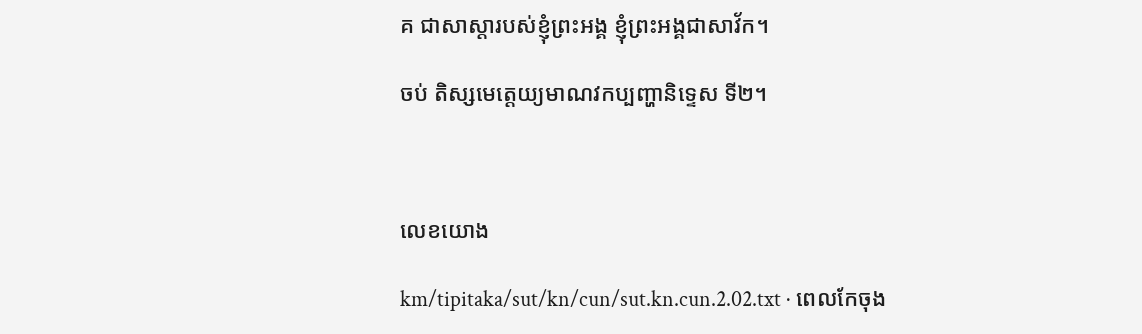គ ជាសាស្តារបស់ខ្ញុំព្រះអង្គ ខ្ញុំព្រះអង្គជាសាវ័ក។

ចប់ តិស្សមេត្តេយ្យមាណវកប្បញ្ហានិទ្ទេស ទី២។



លេខយោង

km/tipitaka/sut/kn/cun/sut.kn.cun.2.02.txt · ពេលកែចុង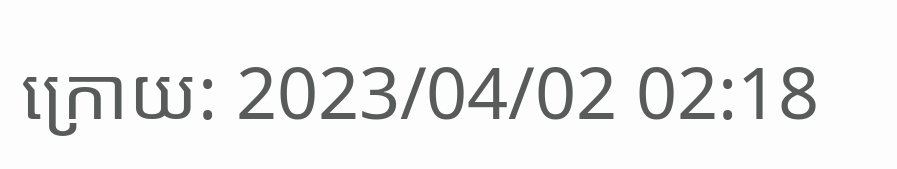ក្រោយ: 2023/04/02 02:18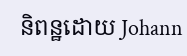និពន្ឋដោយ Johann